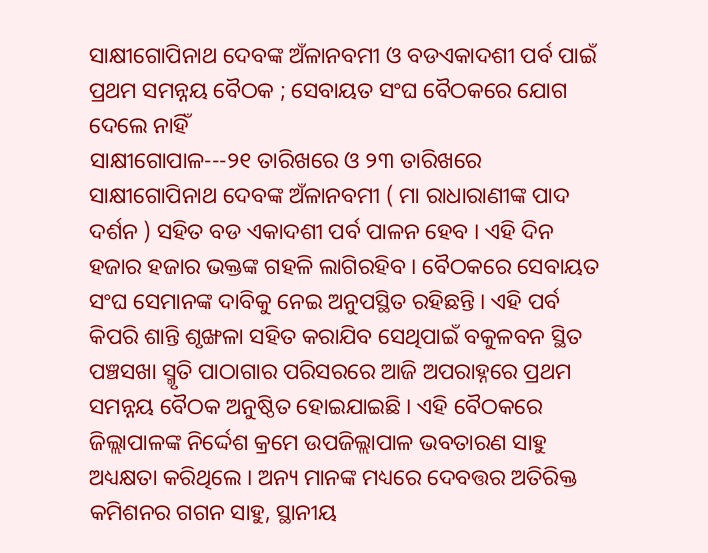ସାକ୍ଷୀଗୋପିନାଥ ଦେବଙ୍କ ଅଁଳାନବମୀ ଓ ବଡଏକାଦଶୀ ପର୍ବ ପାଇଁ ପ୍ରଥମ ସମନ୍ନୟ ବୈଠକ ; ସେବାୟତ ସଂଘ ବୈଠକରେ ଯୋଗ ଦେଲେ ନାହିଁ
ସାକ୍ଷୀଗୋପାଳ---୨୧ ତାରିଖରେ ଓ ୨୩ ତାରିଖରେ ସାକ୍ଷୀଗୋପିନାଥ ଦେବଙ୍କ ଅଁଳାନବମୀ ( ମା ରାଧାରାଣୀଙ୍କ ପାଦ ଦର୍ଶନ ) ସହିତ ବଡ ଏକାଦଶୀ ପର୍ବ ପାଳନ ହେବ । ଏହି ଦିନ ହଜାର ହଜାର ଭକ୍ତଙ୍କ ଗହଳି ଲାଗିରହିବ । ବୈଠକରେ ସେବାୟତ ସଂଘ ସେମାନଙ୍କ ଦାବିକୁ ନେଇ ଅନୁପସ୍ଥିତ ରହିଛନ୍ତି । ଏହି ପର୍ବ କିପରି ଶାନ୍ତି ଶୃଙ୍ଖଳା ସହିତ କରାଯିବ ସେଥିପାଇଁ ବକୁଳବନ ସ୍ଥିତ ପଞ୍ଚସଖା ସ୍ମୃତି ପାଠାଗାର ପରିସରରେ ଆଜି ଅପରାହ୍ନରେ ପ୍ରଥମ ସମନ୍ନୟ ବୈଠକ ଅନୁଷ୍ଠିତ ହୋଇଯାଇଛି । ଏହି ବୈଠକରେ ଜିଲ୍ଲାପାଳଙ୍କ ନିର୍ଦ୍ଦେଶ କ୍ରମେ ଉପଜିଲ୍ଲାପାଳ ଭବତାରଣ ସାହୁ ଅଧ୍ୟକ୍ଷତା କରିଥିଲେ । ଅନ୍ୟ ମାନଙ୍କ ମଧ୍ୟରେ ଦେବତ୍ତର ଅତିରିକ୍ତ କମିଶନର ଗଗନ ସାହୁ, ସ୍ଥାନୀୟ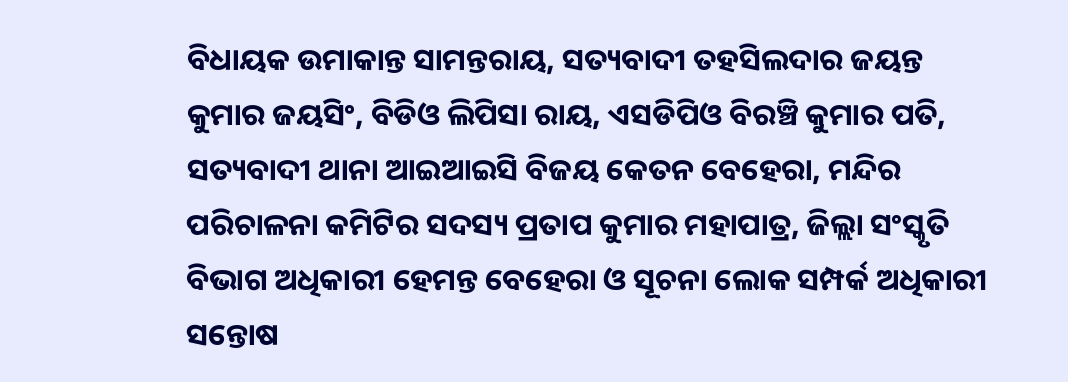ବିଧାୟକ ଉମାକାନ୍ତ ସାମନ୍ତରାୟ, ସତ୍ୟବାଦୀ ତହସିଲଦାର ଜୟନ୍ତ କୁମାର ଜୟସିଂ, ବିଡିଓ ଲିପିସା ରାୟ, ଏସଡିପିଓ ବିରଞ୍ଚି କୁମାର ପତି, ସତ୍ୟବାଦୀ ଥାନା ଆଇଆଇସି ବିଜୟ କେତନ ବେହେରା, ମନ୍ଦିର ପରିଚାଳନା କମିଟିର ସଦସ୍ୟ ପ୍ରତାପ କୁମାର ମହାପାତ୍ର, ଜିଲ୍ଲା ସଂସ୍କୃତି ବିଭାଗ ଅଧିକାରୀ ହେମନ୍ତ ବେହେରା ଓ ସୂଚନା ଲୋକ ସମ୍ପର୍କ ଅଧିକାରୀ ସନ୍ତୋଷ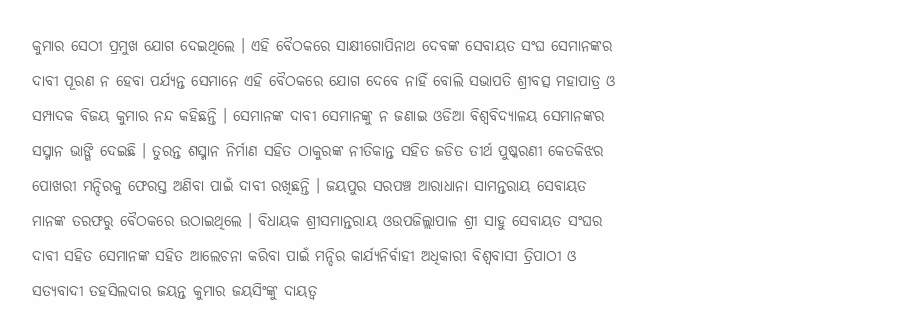କୁମାର ସେଠୀ ପ୍ରମୁଖ ଯୋଗ ଦେଇଥିଲେ । ଏହି ବୈଠକରେ ସାକ୍ଷୀଗୋପିନାଥ ଦେବଙ୍କ ସେବାୟତ ସଂଘ ସେମାନଙ୍କର ଦାବୀ ପୂରଣ ନ ହେବା ପର୍ଯ୍ୟନ୍ତ ସେମାନେ ଏହି ବୈଠକରେ ଯୋଗ ଦେବେ ନାହିଁ ବୋଲି ସଭାପତି ଶ୍ରୀବତ୍ସ ମହାପାତ୍ର ଓ ସମ୍ପାଦକ ବିଜୟ କୁମାର ନନ୍ଦ କହିଛନ୍ତି । ସେମାନଙ୍କ ଦାବୀ ସେମାନଙ୍କୁ ନ ଜଣାଇ ଓଡିଆ ବିଶ୍ୱବିଦ୍ୟାଳୟ ସେମାନଙ୍କର ସସ୍ମାନ ଭାଙ୍ଗି ଦେଇଛି । ତୁରନ୍ତ ଶସ୍ମାନ ନିର୍ମାଣ ସହିତ ଠାକୁରଙ୍କ ନୀତିକାନ୍ତ ସହିତ ଜଡିତ ତୀର୍ଥ ପୁଷ୍କରଣୀ କେତକିଝର ପୋଖରୀ ମନ୍ଦିରକୁ ଫେରସ୍ତ ଅଣିବା ପାଇଁ ଦାବୀ ରଖିଛନ୍ତି । ଜୟପୁର ସରପଞ୍ଚ ଆରାଧାନା ସାମନ୍ତରାୟ ସେବାୟତ ମାନଙ୍କ ତରଫରୁ ବୈଠକରେ ଉଠାଇଥିଲେ । ବିଧାୟକ ଶ୍ରୀସମାନ୍ତରାୟ ଓଉପଜିଲ୍ଲାପାଳ ଶ୍ରୀ ସାହୁ ସେବାୟତ ସଂଘର ଦାବୀ ସହିତ ସେମାନଙ୍କ ସହିତ ଆଲେଚନା କରିବା ପାଇଁ ମନ୍ଦିର କାର୍ଯ୍ୟନିର୍ବାହୀ ଅଧିକାରୀ ବିଶ୍ୱବାସୀ ତ୍ରିପାଠୀ ଓ ସତ୍ୟବାଦୀ ତହସିଲଦାର ଜୟନ୍ତ କୁମାର ଜୟସିଂଙ୍କୁ ଦାୟତ୍ୱ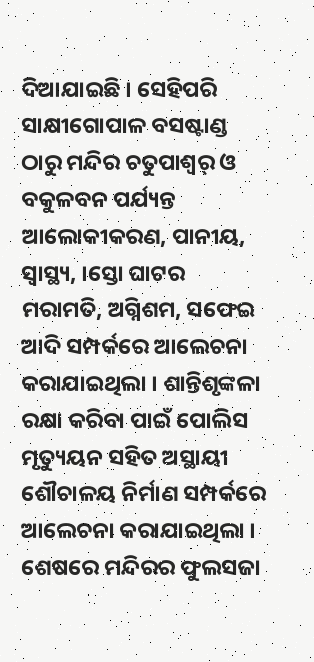ଦିଆଯାଇଛି । ସେହିପରି ସାକ୍ଷୀଗୋପାଳ ବସଷ୍ଟାଣ୍ଡ ଠାରୁ ମନ୍ଦିର ଚତୁପାଶ୍ୱର୍ ଓ ବକୁଳବନ ପର୍ଯ୍ୟନ୍ତ ଆଲୋକୀକରଣ, ପାନୀୟ, ସ୍ୱାସ୍ଥ୍ୟ, ।ସ୍ତୋ ଘାଟର ମରାମତି, ଅଗ୍ନିଶମ, ସଫେଇ ଆଦି ସମ୍ପର୍କରେ ଆଲେଚନା କରାଯାଇଥିଲା । ଶାନ୍ତିଶୃଙ୍କଳା ରକ୍ଷା କରିବା ପାଇଁ ପୋଲିସ ମୃତ୍ୟୁୟନ ସହିତ ଅସ୍ଥାୟୀ ଶୌଚାଳୟ ନିର୍ମାଣ ସମ୍ପର୍କରେ ଆଲେଚନା କରାଯାଇଥିଲା । ଶେଷରେ ମନ୍ଦିରର ଫୁଲସଜା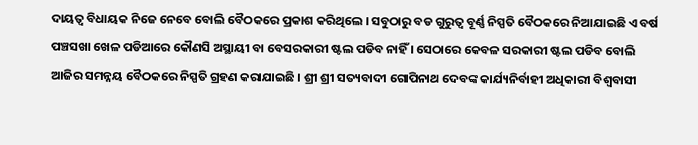ଦାୟତ୍ୱ ବିଧାୟକ ନିଜେ ନେବେ ବୋଲି ବୈଠକରେ ପ୍ରକାଶ କରିଥିଲେ । ସବୁଠାରୁ ବଡ ଗୁରୁତ୍ୱ ବୂର୍ଣ୍ଣ ନିସ୍ପତି ବୈଠକରେ ନିଆଯାଇଛି ଏ ବର୍ଷ ପଞ୍ଚସଖା ଖେଳ ପଡିଆରେ କୌଣସି ଅସ୍ଥାୟୀ ବା ବେସରକାରୀ ଷ୍ଟଲ ପଡିବ ନାହିଁ । ସେଠାରେ କେବଳ ସରକାରୀ ଷ୍ଟଲ ପଡିବ ବୋଲି ଆଜିର ସମନ୍ନୟ ବୈଠକରେ ନିସ୍ପତି ଗ୍ରହଣ କରାଯାଇଛି । ଶ୍ରୀ ଶ୍ରୀ ସତ୍ୟବାଦୀ ଗୋପିନାଥ ଦେବଙ୍କ କାର୍ଯ୍ୟନିର୍ବାହୀ ଅଧିକାରୀ ବିଶ୍ୱବାସୀ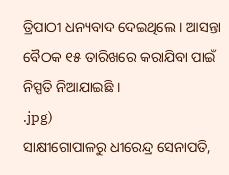ତ୍ରିପାଠୀ ଧନ୍ୟବାଦ ଦେଇଥିଲେ । ଆସନ୍ତା ବୈଠକ ୧୫ ତାରିଖରେ କରାଯିବା ପାଇଁ ନିସ୍ପତି ନିଆଯାଇଛି ।
.jpg)
ସାକ୍ଷୀଗୋପାଳରୁ ଧୀରେନ୍ଦ୍ର ସେନାପତି,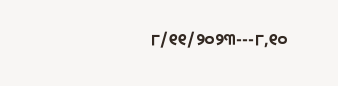୮/୧୧/୨୦୨୩---୮,୧୦